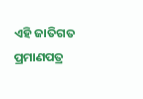ଏହି ଜାତିଗତ ପ୍ରମାଣପତ୍ର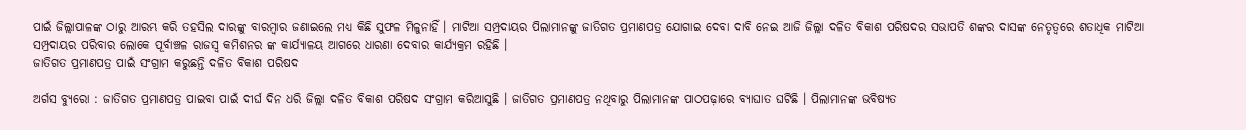ପାଇଁ ଜିଲ୍ଲାପାଳଙ୍କ ଠାରୁ ଆରମ୍ଭ କରି ତହସିଲ ଦାରଙ୍କୁ ବାରମ୍ବାର ଜଣାଇଲେ ମଧ୍ୟ କିଛି ସୁଫଳ ମିଳୁନାହିଁ । ମାଟିଆ ସମ୍ପ୍ରଦାୟର ପିଲାମାନଙ୍କୁ ଜାତିଗତ ପ୍ରମାଣପତ୍ର ଯୋଗାଇ ଦେବା ଦାବି ନେଇ ଆଜି ଜିଲ୍ଲା ଦଳିତ ବିକାଶ ପରିଷଦର ସଭାପତି ଶଙ୍କର ଦାସଙ୍କ ନେତୃତ୍ବରେ ଶତାଧିକ ମାଟିଆ ସମ୍ପ୍ରଦାୟର ପରିବାର ଲୋକେ ପୂର୍ବାଞ୍ଚଳ ରାଜସ୍ବ କମିଶନର ଙ୍କ କାର୍ଯ୍ୟାଳୟ ଆଗରେ ଧାରଣା ଦେବାର କାର୍ଯ୍ୟକ୍ରମ ରହିଛି ।
ଜାତିଗତ ପ୍ରମାଣପତ୍ର ପାଇଁ ସଂଗ୍ରାମ କରୁଛନ୍ତି ଦଳିତ ବିକାଶ ପରିଷଦ

ଅର୍ଗସ ବ୍ୟୁରୋ : ଜାତିଗତ ପ୍ରମାଣପତ୍ର ପାଇବା ପାଇଁ ଦୀର୍ଘ ଦିନ ଧରି ଜିଲ୍ଲା ଦଳିତ ବିକାଶ ପରିଷଦ ସଂଗ୍ରାମ କରିଆସୁଛି । ଜାତିଗତ ପ୍ରମାଣପତ୍ର ନଥିବାରୁ ପିଲାମାନଙ୍କ ପାଠପଢ଼ାରେ ବ୍ୟାଘାତ ଘଟିଛି । ପିଲାମାନଙ୍କ ଭବିଷ୍ୟତ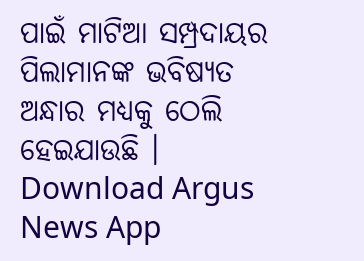ପାଇଁ ମାଟିଆ ସମ୍ପ୍ରଦାୟର ପିଲାମାନଙ୍କ ଭବିଷ୍ୟତ ଅନ୍ଧାର ମଧ୍ୟକୁ ଠେଲି ହେଇଯାଉଛି ।
Download Argus News App